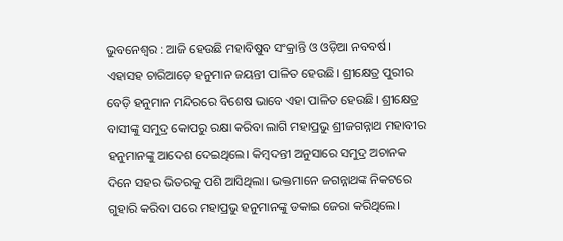ଭୁବନେଶ୍ବର : ଆଜି ହେଉଛି ମହାବିଷୁବ ସଂକ୍ରାନ୍ତି ଓ ଓଡ଼ିଆ ନବବର୍ଷ। ଏହାସହ ଚାରିଆଡ଼େ ହନୁମାନ ଜୟନ୍ତୀ ପାଳିତ ହେଉଛି। ଶ୍ରୀକ୍ଷେତ୍ର ପୁରୀର ବେଡ଼ି ହନୁମାନ ମନ୍ଦିରରେ ବିଶେଷ ଭାବେ ଏହା ପାଳିତ ହେଉଛି। ଶ୍ରୀକ୍ଷେତ୍ର ବାସୀଙ୍କୁ ସମୁଦ୍ର କୋପରୁ ରକ୍ଷା କରିବା ଲାଗି ମହାପ୍ରଭୁ ଶ୍ରୀଜଗନ୍ନାଥ ମହାବୀର ହନୁମାନଙ୍କୁ ଆଦେଶ ଦେଇଥିଲେ। କିମ୍ବଦନ୍ତୀ ଅନୁସାରେ ସମୁଦ୍ର ଅଚାନକ ଦିନେ ସହର ଭିତରକୁ ପଶି ଆସିଥିଲା। ଭକ୍ତମାନେ ଜଗନ୍ନାଥଙ୍କ ନିକଟରେ ଗୁହାରି କରିବା ପରେ ମହାପ୍ରଭୁ ହନୁମାନଙ୍କୁ ଡକାଇ ଜେରା କରିଥିଲେ।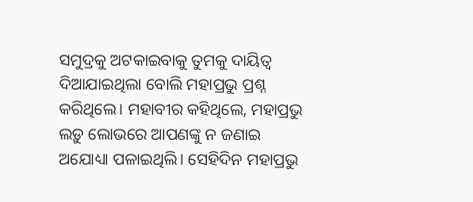ସମୁଦ୍ରକୁ ଅଟକାଇବାକୁ ତୁମକୁ ଦାୟିତ୍ବ ଦିଆଯାଇଥିଲା ବୋଲି ମହାପ୍ରଭୁ ପ୍ରଶ୍ନ କରିଥିଲେ। ମହାବୀର କହିଥିଲେ, ମହାପ୍ରଭୁ ଲଡ଼ୁ ଲୋଭରେ ଆପଣଙ୍କୁ ନ ଜଣାଇ ଅଯୋଧ୍ୟା ପଳାଇଥିଲି। ସେହିଦିନ ମହାପ୍ରଭୁ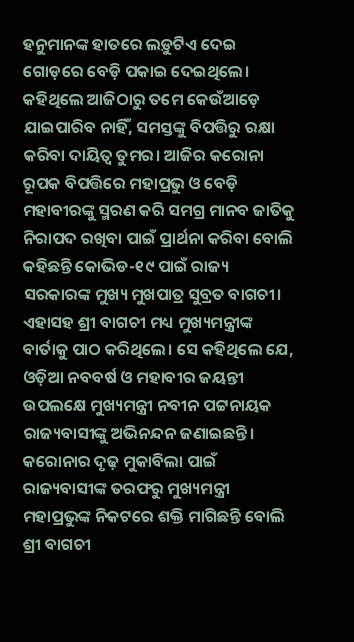ହନୁମାନଙ୍କ ହାତରେ ଲଡ଼ୁଟିଏ ଦେଇ ଗୋଡ଼ରେ ବେଡ଼ି ପକାଇ ଦେଇଥିଲେ। କହିଥିଲେ ଆଜିଠାରୁ ତମେ କେଉଁଆଡ଼େ ଯାଇପାରିବ ନାହିଁ, ସମସ୍ତଙ୍କୁ ବିପତ୍ତିରୁ ରକ୍ଷା କରିବା ଦାୟିତ୍ବ ତୁମର। ଆଜିର କରୋନା ରୂପକ ବିପତ୍ତିରେ ମହାପ୍ରଭୁ ଓ ବେଡ଼ି ମହାବୀରଙ୍କୁ ସ୍ମରଣ କରି ସମଗ୍ର ମାନବ ଜାତିକୁ ନିରାପଦ ରଖିବା ପାଇଁ ପ୍ରାର୍ଥନା କରିବା ବୋଲି କହିଛନ୍ତି କୋଭିଡ-୧୯ ପାଇଁ ରାଜ୍ୟ ସରକାରଙ୍କ ମୁଖ୍ୟ ମୁଖପାତ୍ର ସୁବ୍ରତ ବାଗଚୀ।
ଏହାସହ ଶ୍ରୀ ବାଗଚୀ ମଧ୍ୟ ମୁଖ୍ୟମନ୍ତ୍ରୀଙ୍କ ବାର୍ତାକୁ ପାଠ କରିଥିଲେ। ସେ କହିଥିଲେ ଯେ, ଓଡ଼ିଆ ନବବର୍ଷ ଓ ମହାବୀର ଜୟନ୍ତୀ ଉପଲକ୍ଷେ ମୁଖ୍ୟମନ୍ତ୍ରୀ ନବୀନ ପଟ୍ଟନାୟକ ରାଜ୍ୟବାସୀଙ୍କୁ ଅଭିନନ୍ଦନ ଜଣାଇଛନ୍ତି। କରୋନାର ଦୃଢ଼ ମୁକାବିଲା ପାଇଁ ରାଜ୍ୟବାସୀଙ୍କ ତରଫରୁ ମୁଖ୍ୟମନ୍ତ୍ରୀ ମହାପ୍ରଭୁଙ୍କ ନିକଟରେ ଶକ୍ତି ମାଗିଛନ୍ତି ବୋଲି ଶ୍ରୀ ବାଗଚୀ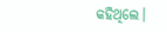କହିଥିଲେ।